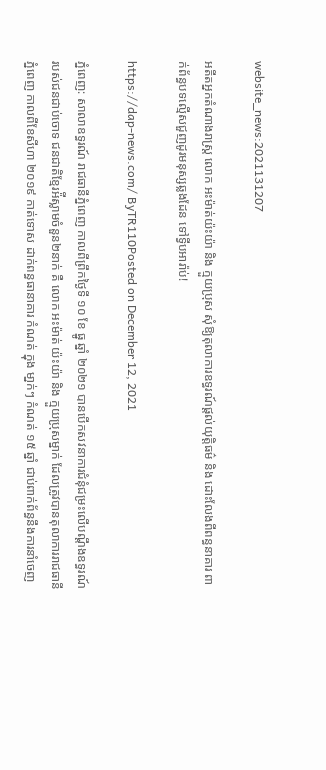website_news:2021131207

អតីតអ្នកតំណាងរាស្ត្រ លោក អះម៉ាត់យ៉ះយ៉ា និង ក្មួយប្រុស សុំឱ្យតុលាការឧទ្ធរណ៍ផ្តល់យុត្តិធម៌ និង ដោះលែងពីពន្ធនាគារ ពាក់ព័ន្ធបទល្មើសជួញដូរមនុស្សឆ្លងដែន ទៅទ្វីបអារ៉ាប់!

https://dap-news.com/ ByTR110Posted on December 12, 2021

ភ្នំពេញ: សាលាឧទ្ធរណ៍ រាជធានីភ្នំពេញ កាលពីព្រឹកថ្ងៃទី ១០ ខែ ធ្នូ ឆ្នាំ ២០២១ បានបើកសវនាការជំនុំជម្រះលើបណ្ដឹងឧទ្ធរណ៍របស់ជនជាប់ចោទ ជនជាតិខ្មែរអ៉ីស្លាមចំនួន២នាក់ គឺ លោក អះម៉ាត់ យ៉ះយ៉ា និង ក្មួយប្រុសម្នាក់ ដែលត្រូវបានតុលាការរាជធានីភ្នំពេញ កាលពីខែសីហា ២០១៩ កាត់ទោស ដាក់ពន្ធធានាគារ កំណត់ ក្នុង មា្នក់ៗ កំណត់ ១៥ ឆ្នាំ ជាប់ពាក់ព័ន្ធនឹងការនាំចេញ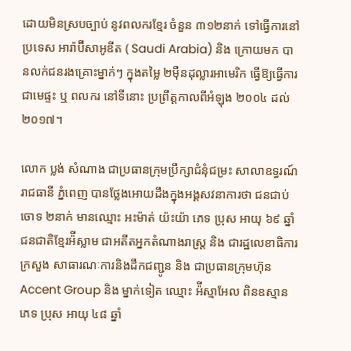ដោយមិនស្របច្បាប់ នូវពលករខ្មែរ ចំនួន ៣១២នាក់ ទៅធ្វើការនៅប្រទេស អារ៉ាប៊ីសាអូឌីត ( Saudi Arabia) និង ក្រោយមក បានលក់ជនរងគ្រោះម្នាក់ៗ ក្នុងតម្លៃ ២ម៉ឺនដុល្លារអាមេរិក ធ្វើឱ្យធ្វើការជាមេផ្ទះ ឬ ពលករ នៅទីនោះ ប្រព្រឹត្តកាលពីអំឡុង ២០០៤ ដល់ ២០១៧។

លោក ប្លង់ សំណាង ជាប្រធានក្រុមប្រឹក្សាជំនុំជម្រះ សាលាឧទ្ធរណ៍រាជធានី ភ្នំពេញ បានថ្លែងអោយដឹងក្នុងអង្គសវនាការថា ជនជាប់ចោទ ២នាក់ មានឈ្មោះ អះម៉ាត់ យ៉ះយ៉ា ភេទ ប្រុស អាយុ ៦៩ ឆ្នាំ ជនជាតិខ្មែរអ៉ីស្លាម ជាអតីតអ្នកតំណាងរាស្ត្រ និង ជារដ្ឋលេខាធិការក្រសួង សាធារណៈការនិងដឹកជញ្ជូន និង ជាប្រធានក្រុមហ៊ុនAccent Group និង ម្នាក់ទៀត ឈ្មោះ អ៉ីស្មាអែល ពិនឧស្មាន ភេទ ប្រុស អាយុ ៤៨ ឆ្នាំ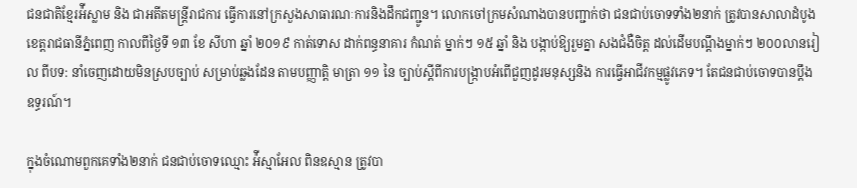ជនជាតិខ្មែរអ៉ីស្លាម និង ជាអតីតមន្រ្តីរាជការ ធ្វើការនៅក្រសួងសាធារណៈការនិងដឹកជញ្ជូន។ លោកចៅក្រមសំណាងបានបញ្ជាក់ថា ជនជាប់ចោទទាំង២នាក់ ត្រូវបានសាលាដំបូងខេត្តរាជធានីភ្នំពេញ កាលពីថ្ងៃទី ១៣ ខែ សីហា ឆ្នាំ ២០១៩ កាត់ទោស ដាក់ពន្ធនាគារ កំណត់ ម្នាក់ៗ ១៥ ឆ្នាំ និង បង្កាប់ឱ្យរួមគ្នា សងជំងឺចិត្ត ដល់ដើមបណ្តឹងម្នាក់ៗ ២០០លានរៀល ពីបទ: នាំចេញដោយមិនស្របច្បាប់ សម្រាប់ឆ្លងដែន តាមបញ្ញាត្តិ មាត្រា ១១ នៃ ច្បាប់ស្តីពីការបង្ក្រាបអំពើជួញដូរមនុស្សនិង ការធ្វើអាជីវកម្មផ្លូវភេទ។ តែជនជាប់ចោទបានប្តឹងឧទ្ធរណ៍។

ក្នុងចំណោមពួកគេទាំង២នាក់ ជនជាប់ចោទឈ្មោះ អ៉ីស្មាអែល ពិនឧស្មាន ត្រូវបា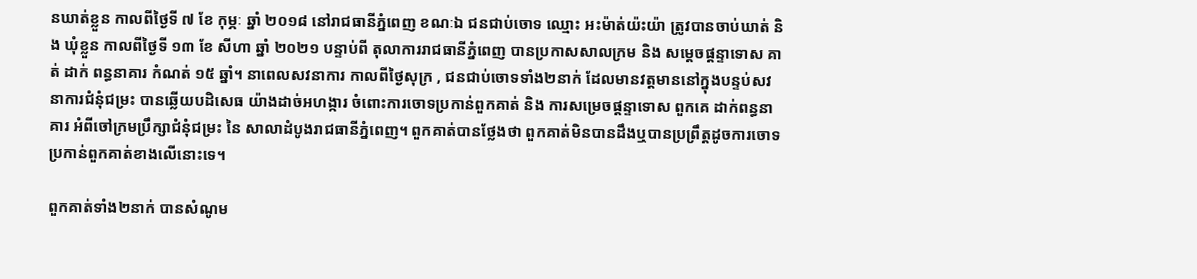នឃាត់ខ្លួន កាលពីថ្ងៃទី ៧ ខែ កុម្ភៈ ឆ្នាំ ២០១៨ នៅរាជធានីភ្នំពេញ ខណៈឯ ជនជាប់ចោទ ឈ្មោះ អះម៉ាត់យ៉ះយ៉ា ត្រូវបានចាប់ឃាត់ និង ឃុំខ្លួន កាលពីថ្ងៃទី ១៣ ខែ សីហា ឆ្នាំ ២០២១ បន្ទាប់ពី តុលាការរាជធានីភ្នំពេញ បានប្រកាសសាលក្រម និង សម្តេចផ្តន្ទាទោស គាត់ ដាក់ ពន្ធនាគារ កំណត់ ១៥ ឆ្នាំ។ នាពេលសវនាការ កាលពីថ្ងៃសុក្រ , ជនជាប់ចោទទាំង២នាក់ ដែលមានវត្តមាននៅក្នុងបន្ទប់សវនាការជំនុំជម្រះ បានឆ្លើយបដិសេធ យ៉ាងដាច់អហង្ការ ចំពោះការចោទប្រកាន់ពួកគាត់ និង ការសម្រេចផ្តន្ទាទោស ពួកគេ ដាក់ពន្ធនាគារ អំពីចៅក្រមប្រឹក្សាជំនុំជម្រះ នៃ សាលាដំបូងរាជធានីភ្នំពេញ។ ពួកគាត់បានថ្លែងថា ពួកគាត់មិនបានដឹងឬបានប្រព្រឹត្តដូចការចោទប្រកាន់ពួកគាត់ខាងលើនោះទេ។

ពួកគាត់ទាំង២នាក់ បានសំណូម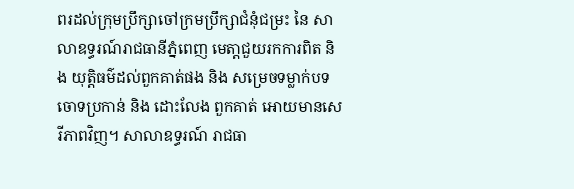ពរដល់ក្រុមប្រឹក្សាចៅក្រមប្រឹក្សាជំនុំជម្រះ នៃ សាលាឧទ្ធរណ៍រាជធានីភ្នំពេញ មេតា្តជួយរកការពិត និង យុត្តិធម៌ដល់ពួកគាត់ផង និង សម្រេចទម្លាក់បទចោទប្រកាន់ និង ដោះលែង ពួកគាត់ អោយមានសេរីភាពវិញ។ សាលាឧទ្ធរណ៍ រាជធា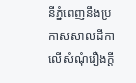នីភ្នំពេញនឹងប្រកាសសាលដីកា លើសំណុំរឿងក្តី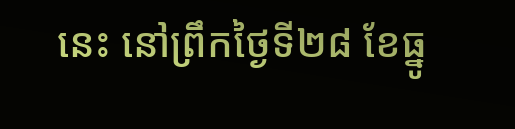នេះ នៅព្រឹកថ្ងៃទី២៨ ខែធ្នូ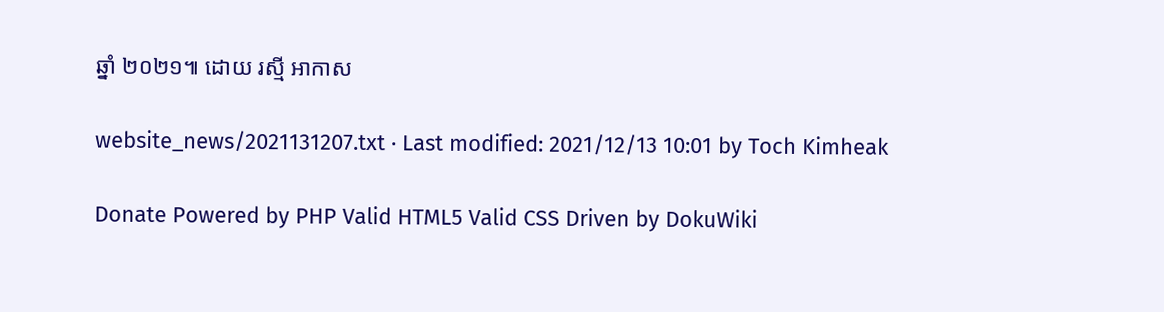ឆ្នាំ ២០២១៕ ដោយ រស្មី អាកាស

website_news/2021131207.txt · Last modified: 2021/12/13 10:01 by Toch Kimheak

Donate Powered by PHP Valid HTML5 Valid CSS Driven by DokuWiki